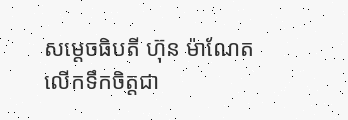សម្តេចធិបតី ហ៊ុន ម៉ាណែត លើកទឹកចិត្តជា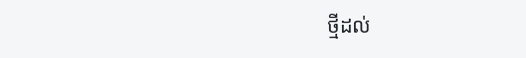ថ្មីដល់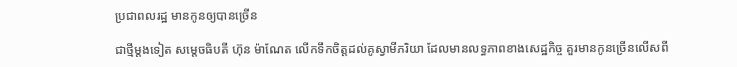ប្រជាពលរដ្ឋ មានកូនឲ្យបានច្រើន

ជាថ្មីម្តងទៀត សម្តេចធិបតី ហ៊ុន ម៉ាណែត លើកទឹកចិត្តដល់គូស្វាមីភរិយា ដែលមានលទ្ធភាពខាងសេដ្ឋកិច្ច គួរមានកូនច្រើនលើសពី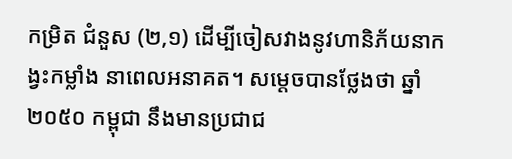កម្រិត ជំនួស (២,១) ដើម្បីចៀសវាងនូវហានិភ័យនាកង្វះកម្លាំង នាពេលអនាគត។ សម្តេចបានថ្លែងថា ឆ្នាំ២០៥០ កម្ពុជា នឹងមានប្រជាជ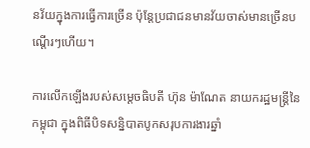នវ័យក្នុងការធ្វើការច្រើន ប៉ុន្តែប្រជាជនមានវ័យចាស់មានច្រើនបណ្ដើរៗហើយ។

ការលើកឡើងរបស់សម្តេចធិបតី ហ៊ុន ម៉ាណែត នាយករដ្ឋមន្ត្រីនៃកម្ពុជា ក្នុងពិធីបិទសន្និបាតបូកសរុបការងារឆ្នាំ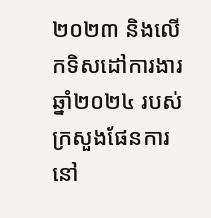២០២៣ និងលើកទិសដៅការងារ ឆ្នាំ២០២៤ របស់ក្រសួងផែនការ នៅ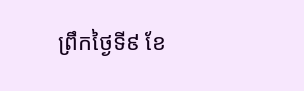ព្រឹកថ្ងៃទី៩ ខែ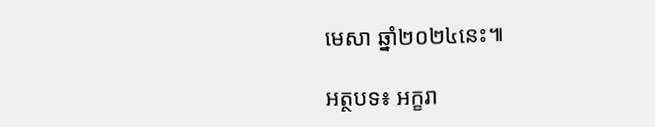មេសា ឆ្នាំ២០២៤នេះ៕

អត្ថបទ៖ អក្ខរា